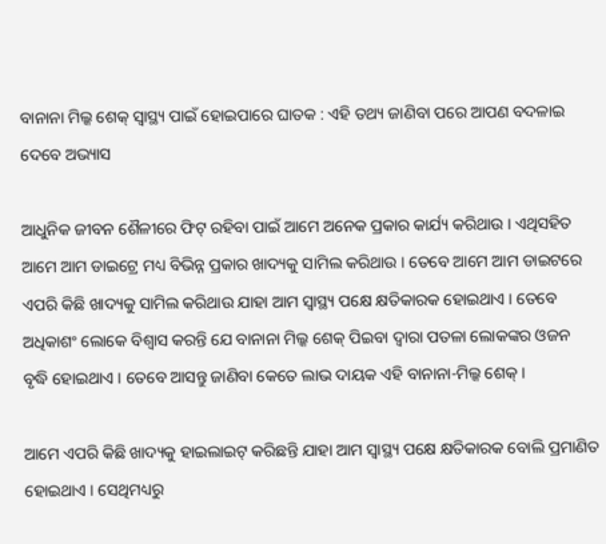ବାନାନା ମିଲ୍କ ଶେକ୍ ସ୍ୱାସ୍ଥ୍ୟ ପାଇଁ ହୋଇପାରେ ଘାତକ : ଏହି ତଥ୍ୟ ଜାଣିବା ପରେ ଆପଣ ବଦଳାଇ ଦେବେ ଅଭ୍ୟାସ

ଆଧୁନିକ ଜୀବନ ଶୈଳୀରେ ଫିଟ୍ ରହିବା ପାଇଁ ଆମେ ଅନେକ ପ୍ରକାର କାର୍ଯ୍ୟ କରିଥାଉ । ଏଥିସହିତ ଆମେ ଆମ ଡାଇଟ୍ରେ ମଧ୍ୟ ବିଭିନ୍ନ ପ୍ରକାର ଖାଦ୍ୟକୁ ସାମିଲ କରିଥାଉ । ତେବେ ଆମେ ଆମ ଡାଇଟରେ ଏପରି କିଛି ଖାଦ୍ୟକୁ ସାମିଲ କରିଥାଉ ଯାହା ଆମ ସ୍ୱାସ୍ଥ୍ୟ ପକ୍ଷେ କ୍ଷତିକାରକ ହୋଇଥାଏ । ତେବେ ଅଧିକାଶଂ ଲୋକେ ବିଶ୍ୱାସ କରନ୍ତି ଯେ ବାନାନା ମିଲ୍କ ଶେକ୍ ପିଇବା ଦ୍ୱାରା ପତଳା ଲୋକଙ୍କର ଓଜନ ବୃଦ୍ଧି ହୋଇଥାଏ । ତେବେ ଆସନ୍ତୁ ଜାଣିବା କେତେ ଲାଭ ଦାୟକ ଏହି ବାନାନା-ମିଲ୍କ ଶେକ୍ ।

ଆମେ ଏପରି କିଛି ଖାଦ୍ୟକୁ ହାଇଲାଇଟ୍ କରିଛନ୍ତି ଯାହା ଆମ ସ୍ୱାସ୍ଥ୍ୟ ପକ୍ଷେ କ୍ଷତିକାରକ ବୋଲି ପ୍ରମାଣିତ ହୋଇଥାଏ । ସେଥିମଧ୍ୟରୁ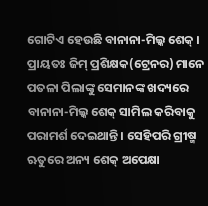ଗୋଟିଏ ହେଉଛି ବାନାନା-ମିଲ୍କ ଶେକ୍ । ପ୍ରାୟତଃ ଜିମ୍ ପ୍ରଶିକ୍ଷକ(ଟ୍ରେନର) ମାନେ ପତଳା ପିଲାଙ୍କୁ ସେମାନଙ୍କ ଖଦ୍ୟରେ ବାନାନା-ମିଲ୍କ ଶେକ୍ ସାମିଲ କରିବାକୁ ପରାମର୍ଶ ଦେଇଥାନ୍ତି । ସେହିପରି ଗ୍ରୀଷ୍ମ ଋତୁରେ ଅନ୍ୟ ଶେକ୍ ଅପେକ୍ଷା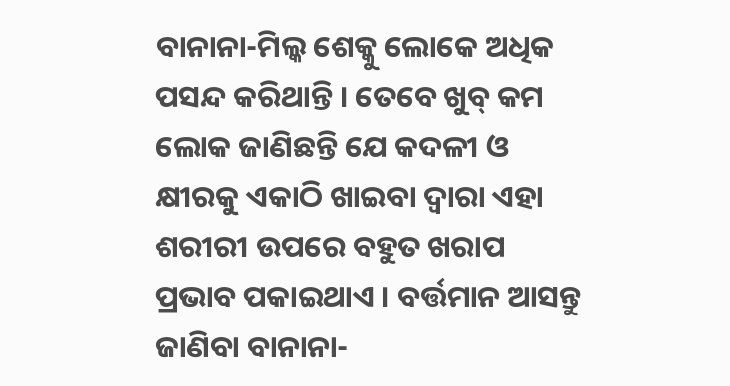ବାନାନା-ମିଲ୍କ ଶେକ୍କୁ ଲୋକେ ଅଧିକ ପସନ୍ଦ କରିଥାନ୍ତି । ତେବେ ଖୁବ୍ କମ ଲୋକ ଜାଣିଛନ୍ତି ଯେ କଦଳୀ ଓ କ୍ଷୀରକୁ ଏକାଠି ଖାଇବା ଦ୍ୱାରା ଏହା ଶରୀରୀ ଉପରେ ବହୁତ ଖରାପ ପ୍ରଭାବ ପକାଇଥାଏ । ବର୍ତ୍ତମାନ ଆସନ୍ତୁ ଜାଣିବା ବାନାନା-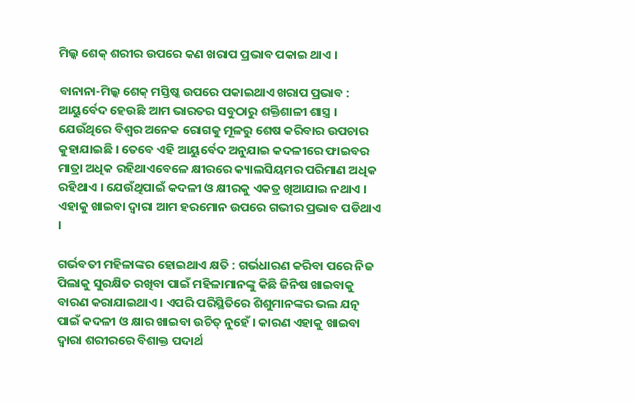ମିଲ୍କ ଶେକ୍ ଶରୀର ଉପରେ କଣ ଖରାପ ପ୍ରଭାବ ପକାଇ ଥାଏ ।

ବାନାନା-ମିଲ୍କ ଶେକ୍ ମସ୍ତିଷ୍କ ଉପରେ ପକାଇଥାଏ ଖରାପ ପ୍ରଭାବ : ଆୟୁର୍ବେଦ ହେଉଛି ଆମ ଭାରତର ସବୁଠାରୁ ଶକ୍ତିଶାଳୀ ଶାସ୍ତ୍ର । ଯେଉଁଥିରେ ବିଶ୍ୱର ଅନେକ ରୋଗକୁ ମୂଳରୁ ଶେଷ କରିବାର ଉପଚାର କୁହାଯାଇଛି । ତେବେ ଏହି ଆୟୁର୍ବେଦ ଅନୁଯାଇ କଦଳୀରେ ଫାଇବର ମାତ୍ରା ଅଧିକ ରହିଥାଏବେଳେ କ୍ଷୀରରେ କ୍ୟାଲସିୟମର ପରିମାଣ ଅଧିକ ରହିଥାଏ । ଯେଉଁଥିପାଇଁ କଦଳୀ ଓ କ୍ଷୀରକୁ ଏକତ୍ର ଖିଆଯାଇ ନଥାଏ । ଏହାକୁ ଖାଇବା ଦ୍ୱାରା ଆମ ହରମୋନ ଉପରେ ଗଭୀର ପ୍ରଭାବ ପଡିଥାଏ ।

ଗର୍ଭବତୀ ମହିଳାଙ୍କର ହୋଇଥାଏ କ୍ଷତି : ଗର୍ଭଧାରଣ କରିବା ପରେ ନିଜ ପିଲାକୁ ସୁରକ୍ଷିତ ରଖିବା ପାଇଁ ମହିଳାମାନଙ୍କୁ କିଛି ଜିନିଷ ଖାଇବାକୁ ବାରଣ କରାଯାଇଥାଏ । ଏପରି ପରିସ୍ଥିତିରେ ଶିଶୁମାନଙ୍କର ଭଲ ଯତ୍ନ ପାଇଁ କଦଳୀ ଓ କ୍ଷାର ଖାଇବା ଉଚିତ୍ ନୁହେଁ । କାରଣ ଏହାକୁ ଖାଇବା ଦ୍ୱାରା ଶରୀରରେ ବିଶାକ୍ତ ପଦାର୍ଥ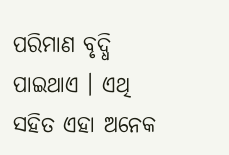ପରିମାଣ ବୃଦ୍ଧି ପାଇଥାଏ । ଏଥି ସହିତ ଏହା ଅନେକ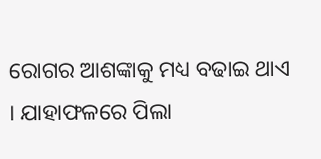ରୋଗର ଆଶଙ୍କାକୁ ମଧ୍ୟ ବଢାଇ ଥାଏ । ଯାହାଫଳରେ ପିଲା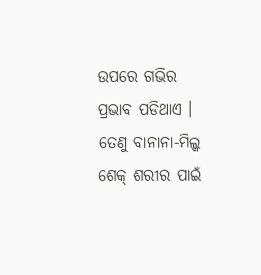ଉପରେ ଗଭିର ପ୍ରଭାବ ପଡିଥାଏ । ତେଣୁ ବାନାନା-ମିଲ୍କ ଶେକ୍ ଶରୀର ପାଇଁ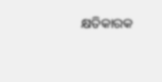କ୍ଷତିକାରକ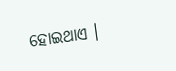ହୋଇଥାଏ ।